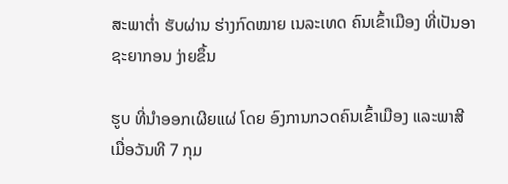ສະພາຕ່ຳ ຮັບຜ່ານ ຮ່າງກົດໝາຍ ເນລະເທດ ຄົນເຂົ້າເມືອງ ທີ່ເປັນອາຊະຍາກອນ ງ່າຍຂຶ້ນ

ຮູບ ທີ່ນຳອອກເຜີຍແຜ່ ໂດຍ ອົງການກວດຄົນເຂົ້າເມືອງ ແລະພາສີ ເມື່ອວັນທີ 7 ກຸມ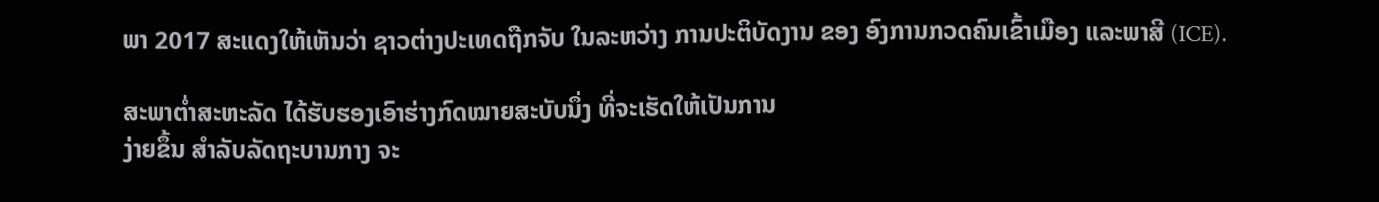ພາ 2017 ສະແດງໃຫ້ເຫັນວ່າ ຊາວຕ່າງປະເທດຖືກຈັບ ໃນລະຫວ່າງ ການປະຕິບັດງານ ຂອງ ອົງການກວດຄົນເຂົ້າເມືອງ ແລະພາສີ (ICE).

ສະພາຕ່ຳສະຫະລັດ ໄດ້ຮັບຮອງເອົາຮ່າງກົດໝາຍສະບັບນຶ່ງ ທີ່ຈະເຮັດໃຫ້ເປັນການ
ງ່າຍຂຶ້ນ ສຳລັບລັດຖະບານກາງ ຈະ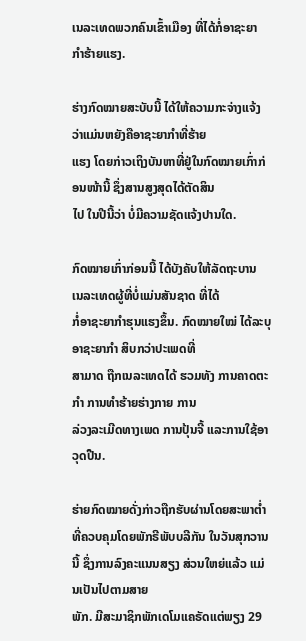ເນລະເທດພວກຄົນເຂົ້າເມືອງ ທີ່ໄດ້ກໍ່ອາຊະຍາ
ກຳຮ້າຍແຮງ.

ຮ່າງກົດໝາຍສະບັບນີ້ ໄດ້ໃຫ້ຄວາມກະຈ່າງແຈ້ງວ່າແມ່ນຫຍັງຄືອາຊະຍາກຳທີ່ຮ້າຍ
ແຮງ ໂດຍກ່າວເຖິງບັນຫາທີ່ຢູ່ໃນກົດໝາຍເກົ່າກ່ອນໜ້ານີ້ ຊຶ່ງສານສູງສຸດໄດ້ຕັດສິນ
ໄປ ໃນປີນີ້ວ່າ ບໍ່ມີຄວາມຊັດແຈ້ງປານໃດ.

ກົດໝາຍເກົ່າກ່ອນນີ້ ໄດ້ບັງຄັບໃຫ້ລັດຖະບານ ເນລະເທດຜູ້ທີ່ບໍ່ແມ່ນສັນຊາດ ທີ່ໄດ້
ກໍ່ອາຊະຍາກຳຮຸນແຮງຂຶ້ນ. ກົດໝາຍໃໝ່ ໄດ້ລະບຸອາຊະຍາກຳ ສິບກວ່າປະເພດທີ່
ສາມາດ ຖືກເນລະເທດໄດ້ ຮວມທັງ ການຄາດຕະກຳ ການທຳຮ້າຍຮ່າງກາຍ ການ
ລ່ວງລະເມີດທາງເພດ ການປຸ້ນຈີ້ ແລະການໃຊ້ອາວຸດປືນ.

ຮ່າຍກົດໝາຍດັ່ງກ່າວຖືກຮັບຜ່ານໂດຍສະພາຕ່ຳ ທີ່ຄວບຄຸມໂດຍພັກຣີພັບບລີກັນ ໃນວັນສຸກວານນີ້ ຊຶ່ງການລົງຄະແນນສຽງ ສ່ວນໃຫຍ່ແລ້ວ ແມ່ນເປັນໄປຕາມສາຍ
ພັກ. ມີສະມາຊິກພັກເດໂມແຄຣັດແຕ່ພຽງ 29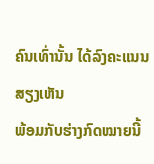ຄົນເທົ່ານັ້ນ ໄດ້ລົງຄະແນນສຽງເຫັນ
ພ້ອມກັບຮ່າງກົດໝາຍນີ້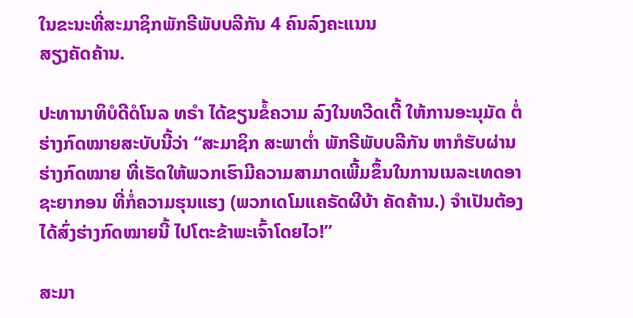ໃນຂະນະທີ່ສະມາຊິກພັກຣີພັບບລີກັນ 4 ຄົນລົງຄະແນນ
ສຽງຄັດຄ້ານ.

ປະທານາທິບໍດີດໍໂນລ ທຣຳ ໄດ້ຂຽນຂໍ້ຄວາມ ລົງໃນທວີດເຕີ້ ໃຫ້ການອະນຸມັດ ຕໍ່
ຮ່າງກົດໝາຍສະບັບນີ້ວ່າ “ສະມາຊິກ ສະພາຕ່ຳ ພັກຣີພັບບລີກັນ ຫາກໍຮັບຜ່ານ
ຮ່າງກົດໝາຍ ທີ່ເຮັດໃຫ້ພວກເຮົາມີຄວາມສາມາດເພີ້ມຂຶ້ນໃນການເນລະເທດອາ
ຊະຍາກອນ ທີ່ກໍ່ຄວາມຮຸນແຮງ (ພວກເດໂມແຄຣັດຜີບ້າ ຄັດຄ້ານ.) ຈຳເປັນຕ້ອງ
ໄດ້ສົ່ງຮ່າງກົດໝາຍນີ້ ໄປໂຕະຂ້າພະເຈົ້າໂດຍໄວ!”

ສະມາ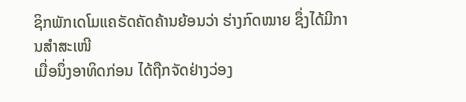ຊິກພັກເດໂມແຄຣັດຄັດຄ້ານຍ້ອນວ່າ ຮ່າງກົດໝາຍ ຊຶ່ງໄດ້ມີການສຳສະເໜີ
ເມື່ອນຶ່ງອາທິດກ່ອນ ໄດ້ຖືກຈັດຢ່າງວ່ອງ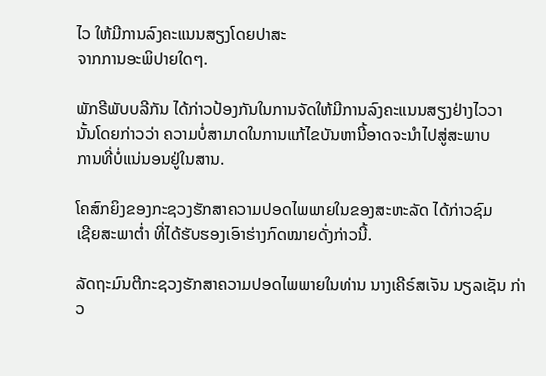ໄວ ໃຫ້ມີການລົງຄະແນນສຽງໂດຍປາສະ
ຈາກການອະພິປາຍໃດໆ.

ພັກຣີພັບບລີກັນ ໄດ້ກ່າວປ້ອງກັນໃນການຈັດໃຫ້ມີການລົງຄະແນນສຽງຢ່າງໄວວາ
ນັ້ນໂດຍກ່າວວ່າ ຄວາມບໍ່ສາມາດໃນການແກ້ໄຂບັນຫານີ້ອາດຈະນຳໄປສູ່ສະພາບ
ການທີ່ບໍ່ແນ່ນອນຢູ່ໃນສານ.

ໂຄສົກຍິງຂອງກະຊວງຮັກສາຄວາມປອດໄພພາຍໃນຂອງສະຫະລັດ ໄດ້ກ່າວຊົມ
ເຊີຍສະພາຕ່ຳ ທີ່ໄດ້ຮັບຮອງເອົາຮ່າງກົດໝາຍດັ່ງກ່າວນີ້.

ລັດຖະມົນຕີກະຊວງຮັກສາຄວາມປອດໄພພາຍໃນທ່ານ ນາງເຄີຣ໌ສເຈັນ ນຽລເຊັນ ກ່າວ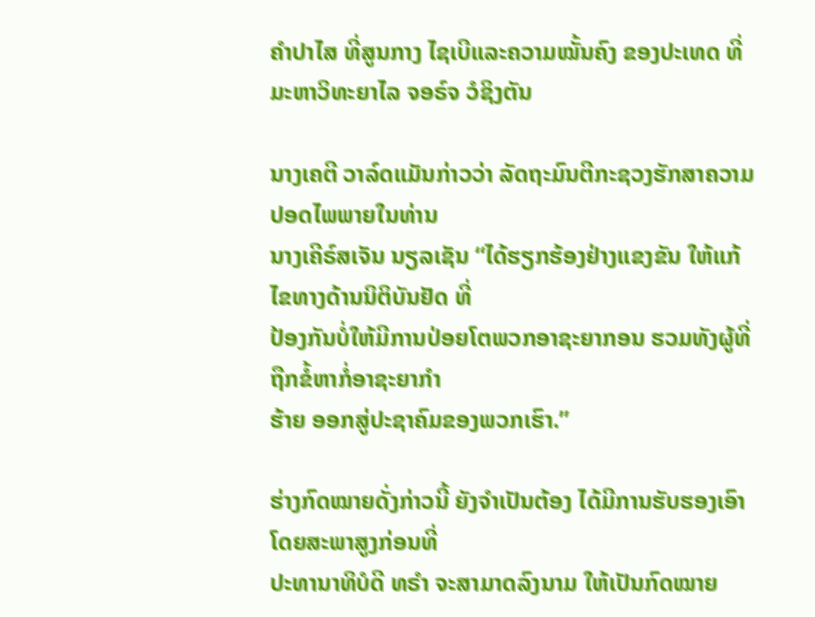ຄຳປາໄສ ທີ່ສູນກາງ ໄຊເບີແລະຄວາມໝັ້ນຄົງ ຂອງປະເທດ ທີ່ມະຫາວິທະຍາໄລ ຈອຣ໌ຈ ວໍຊິງຕັນ

ນາງເຄຕີ ວາລ໌ດແມັນກ່າວວ່າ ລັດຖະມົນຕີກະຊວງຮັກສາຄວາມປອດໄພພາຍໃນທ່ານ
ນາງເຄີຣ໌ສເຈັນ ນຽລເຊັນ “ໄດ້ຮຽກຮ້ອງຢ່າງແຂງຂັນ ໃຫ້ແກ້ໄຂທາງດ້ານນິຕິບັນຢັດ ທີ່
ປ້ອງກັນບໍ່ໃຫ້ມີການປ່ອຍໂຕພວກອາຊະຍາກອນ ຮວມທັງຜູ້ທີ່ຖືກຂໍ້ຫາກໍ່ອາຊະຍາກຳ
ຮ້າຍ ອອກສູ່ປະຊາຄົມຂອງພວກເຮົາ.”

ຮ່າງກົດໝາຍດັ່ງກ່າວນີ້ ຍັງຈຳເປັນຕ້ອງ ໄດ້ມີການຮັບຮອງເອົາໂດຍສະພາສູງກ່ອນທີ່
ປະທານາທິບໍດີ ທຣຳ ຈະສາມາດລົງນາມ ໃຫ້ເປັນກົດໝາຍ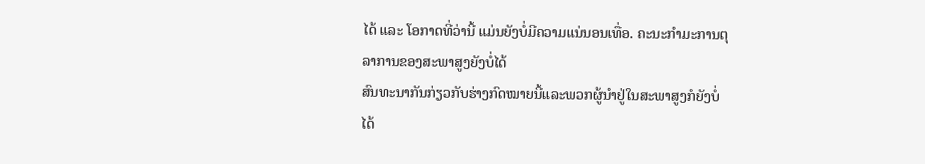ໄດ້ ແລະ ໂອກາດທີ່ວ່ານີ້ ແມ່ນຍັງບໍ່ມີຄວາມແນ່ນອນເທື່ອ. ຄະນະກຳມະການຕຸລາການຂອງສະພາສູງຍັງບໍ່ໄດ້
ສົນທະນາກັນກ່ຽວກັບຮ່າງກົດໝາຍນີ້ແລະພວກຜູ້ນຳຢູ່ໃນສະພາສູງກໍຍັງບໍ່ໄດ້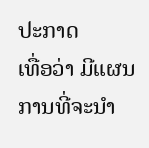ປະກາດ
ເທື່ອວ່າ ມີແຜນການທີ່ຈະນຳ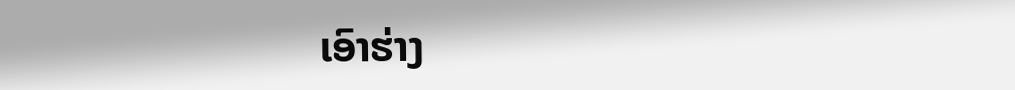ເອົາຮ່າງ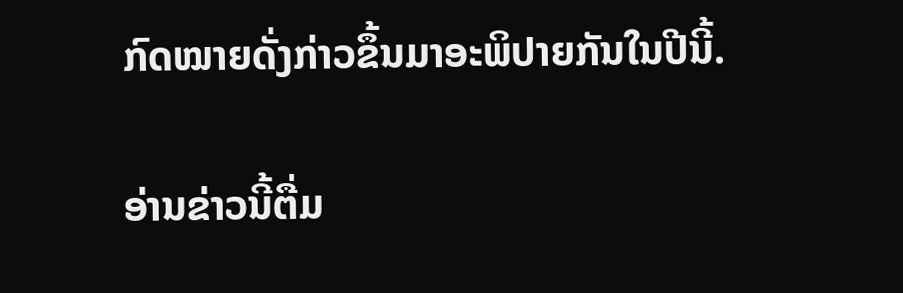ກົດໝາຍດັ່ງກ່າວຂຶ້ນມາອະພິປາຍກັນໃນປີນີ້.

ອ່ານຂ່າວນີ້ຕື່ມ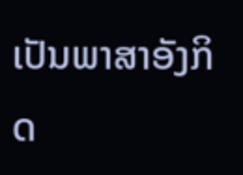ເປັນພາສາອັງກິດ